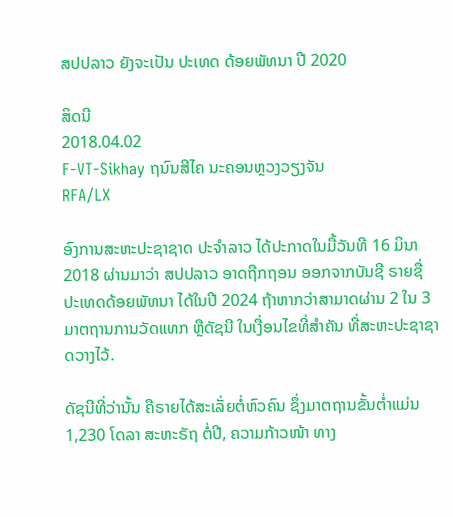ສປປລາວ ຍັງຈະເປັນ ປະເທດ ດ້ອຍພັທນາ ປີ 2020

ສິດນີ
2018.04.02
F-VT-Sikhay ຖນົນສີໄຄ ນະຄອນຫຼວງວຽງຈັນ
RFA/LX

ອົງການສະຫະປະຊາຊາດ ປະຈຳລາວ ໄດ້ປະກາດໃນມື້ວັນທີ 16 ມິນາ 2018 ຜ່ານມາວ່າ ສປປລາວ ອາດຖືກຖອນ ອອກຈາກບັນຊີ ຣາຍຊື່ ປະເທດດ້ອຍພັທນາ ໄດ້ໃນປີ 2024 ຖ້າຫາກວ່າສາມາດຜ່ານ 2 ໃນ 3 ມາຕຖານການວັດແທກ ຫຼືດັຊນີ ໃນເງື່ອນໄຂທີ່ສຳຄັນ ທີ່ສະຫະປະຊາຊາດວາງໄວ້.

ດັຊນີທີ່ວ່ານັ້ນ ຄືຣາຍໄດ້ສະເລັ່ຍຕໍ່ຫົວຄົນ ຊຶ່ງມາຕຖານຂັ້ນຕ່ຳແມ່ນ 1,230 ໂດລາ ສະຫະຣັຖ ຕໍ່ປີ, ຄວາມກ້າວໜ້າ ທາງ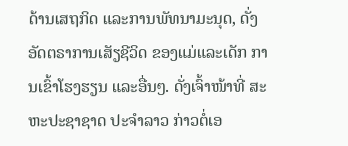ດ້ານເສຖກິດ ແລະການພັທນາມະນຸດ, ດັ່ງອັດຕຣາການເສັຽຊີວິດ ຂອງແມ່ແລະເດັກ ການເຂົ້າໂຮງຮຽນ ແລະອື່ນໆ. ດັ່ງເຈົ້າໜ້າທີ່ ສະຫະປະຊາຊາດ ປະຈຳລາວ ກ່າວຕໍ່ເອ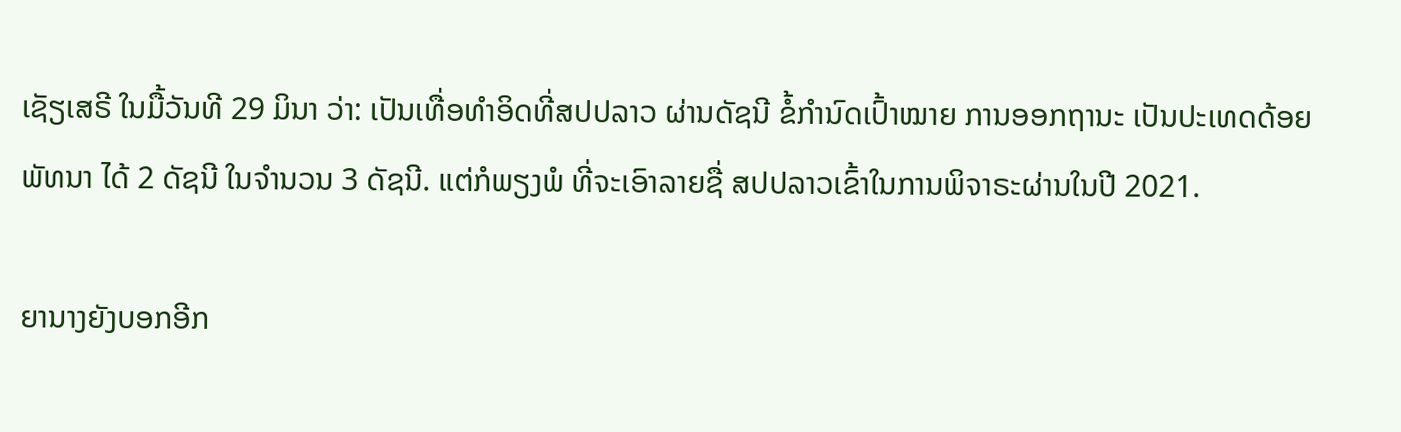ເຊັຽເສຣີ ໃນມື້ວັນທີ 29 ມິນາ ວ່າ: ເປັນເທື່ອທຳອິດທີ່ສປປລາວ ຜ່ານດັຊນີ ຂໍ້ກຳນົດເປົ້າໝາຍ ການອອກຖານະ ເປັນປະເທດດ້ອຍພັທນາ ໄດ້ 2 ດັຊນີ ໃນຈຳນວນ 3 ດັຊນີ. ແຕ່ກໍພຽງພໍ ທີ່ຈະເອົາລາຍຊື່ ສປປລາວເຂົ້າໃນການພິຈາຣະຜ່ານໃນປີ 2021.

ຍານາງຍັງບອກອີກ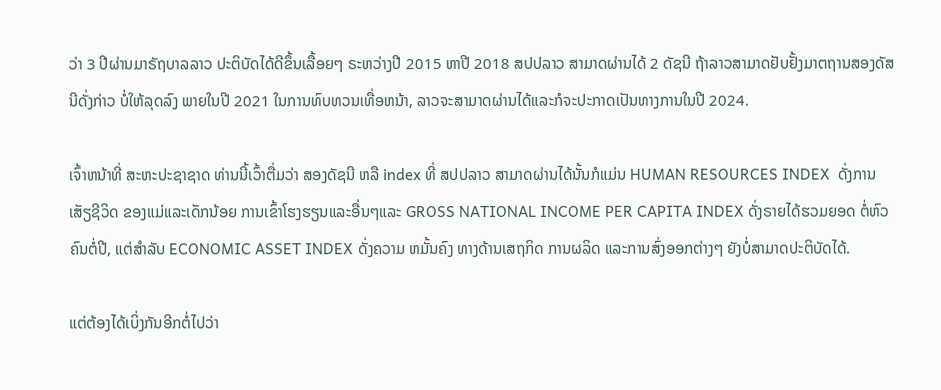ວ່າ 3 ປີຜ່ານມາຣັຖບາລລາວ ປະຕິບັດໄດ້ດີຂຶ້ນເລື້ອຍໆ ຣະຫວ່າງປີ 2015 ຫາປີ 2018 ສປປລາວ ສາມາດຜ່ານໄດ້ 2 ດັຊນີ ຖ້າລາວສາມາດຢັບຢັ້ງມາຕຖານສອງດັສນີດັ່ງກ່າວ ບໍ່ໃຫ້ລຸດລົງ ພາຍໃນປີ 2021 ໃນການທົບທວນເທື່ອຫນ້າ, ລາວຈະສາມາດຜ່ານໄດ້ແລະກໍຈະປະກາດເປັນທາງການໃນປີ 2024.

ເຈົ້າຫນ້າທີ່ ສະຫະປະຊາຊາດ ທ່ານນີ້ເວົ້າຕື່ມວ່າ ສອງດັຊນີ ຫລື index ທີ່ ສປປລາວ ສາມາດຜ່ານໄດ້ນັ້ນກໍແມ່ນ HUMAN RESOURCES INDEX  ດັ່ງການເສັຽຊີວິດ ຂອງແມ່ແລະເດັກນ້ອຍ ການເຂົ້າໂຮງຮຽນແລະອື່ນໆແລະ GROSS NATIONAL INCOME PER CAPITA INDEX ດັ່ງຣາຍໄດ້ຮວມຍອດ ຕໍ່ຫົວຄົນຕໍ່ປີ, ແຕ່ສຳລັບ ECONOMIC ASSET INDEX ດັ່ງຄວາມ ຫມັ້ນຄົງ ທາງດ້ານເສຖກິດ ການຜລິດ ແລະການສົ່ງອອກຕ່າງໆ ຍັງບໍ່ສາມາດປະຕິບັດໄດ້.

ແຕ່ຕ້ອງໄດ້ເບິ່ງກັນອີກຕໍ່ໄປວ່າ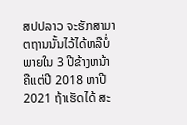ສປປລາວ ຈະຮັກສາມາຕຖານນັ້ນໄວ້ໄດ້ຫລືບໍ່ ພາຍໃນ 3 ປີຂ້າງຫນ້າ ຄືແຕ່ປີ 2018 ຫາປີ 2021 ຖ້າເຮັດໄດ້ ສະ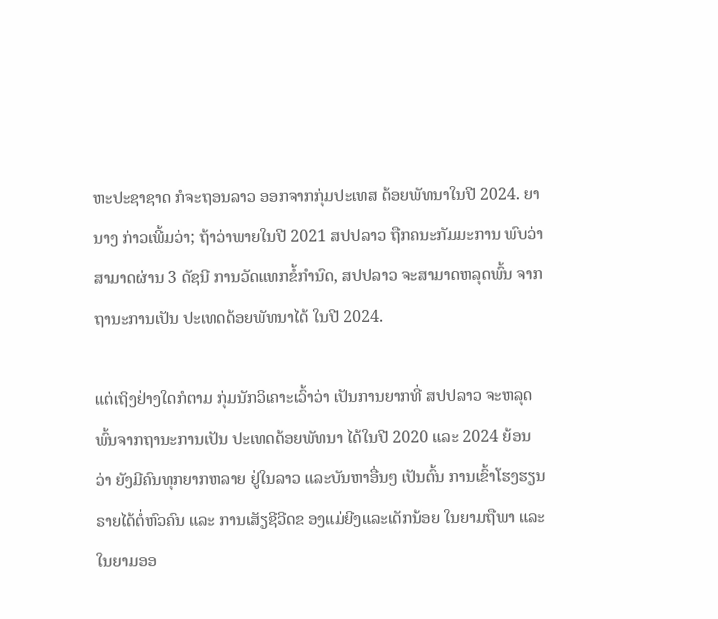ຫະປະຊາຊາດ ກໍຈະຖອນລາວ ອອກຈາກກຸ່ມປະເທສ ດ້ອຍພັທນາໃນປີ 2024. ຍານາງ ກ່າວເພີ້ມວ່າ; ຖ້າວ່າພາຍໃນປີ 2021 ສປປລາວ ຖືກຄນະກັມມະການ ພົບວ່າສາມາດຜ່ານ 3 ດັຊນີ ການວັດແທກຂໍ້ກຳນົດ, ສປປລາວ ຈະສາມາດຫລຸດພົ້ນ ຈາກ ຖານະການເປັນ ປະເທດດ້ອຍພັທນາໄດ້ ໃນປີ 2024.

ແຕ່ເຖິງຢ່າງໃດກໍຕາມ ກຸ່ມນັກວິເຄາະເວົ້າວ່າ ເປັນການຍາກທີ່ ສປປລາວ ຈະຫລຸດພົ້ນຈາກຖານະການເປັນ ປະເທດດ້ອຍພັທນາ ໄດ້ໃນປີ 2020 ແລະ 2024 ຍ້ອນວ່າ ຍັງມີຄົນທຸກຍາກຫລາຍ ຢູ່ໃນລາວ ແລະບັນຫາອື່ນໆ ເປັນຕົ້ນ ການເຂົ້າໂຮງຮຽນ ຣາຍໄດ້ຕໍ່ຫົວຄົນ ແລະ ການເສັຽຊີວີດຂ ອງແມ່ຍີງແລະເດັກນ້ອຍ ໃນຍາມຖືພາ ແລະໃນຍາມອອ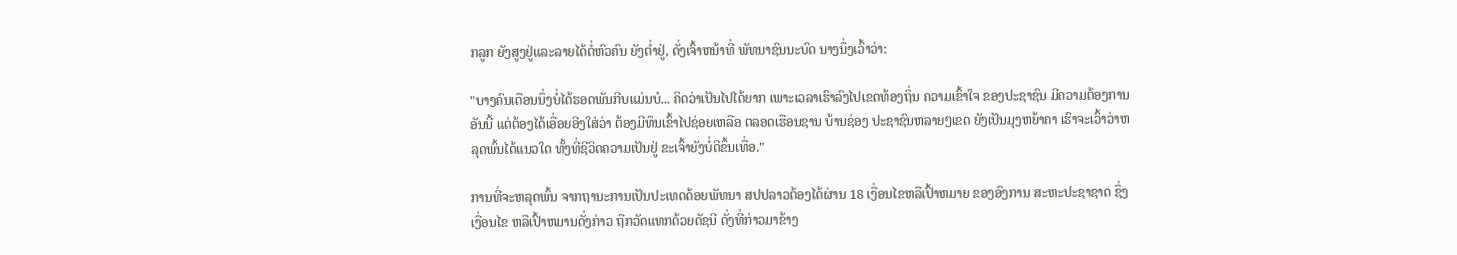ກລູກ ຍັງສູງຢູ່ແລະລາຍໄດ້ຕໍ່ຫົວຄົນ ຍັງຕ່ຳຢູ່, ດັ່ງເຈົ້າຫນ້າທີ່ ພັທນາຊົນນະບົດ ນາງນຶ່ງເວົ້າວ່າ:

"ບາງຄົນເດືອນນຶ່ງບໍ່ໄດ້ຮອດພັນກີບແມ່ນບໍ... ຄິດວ່າເປັນໄປໄດ້ຍາກ ເພາະເວລາເຮົາລົງໄປເຂດທ້ອງຖິ່ນ ຄວາມເຂົ້າໃຈ ຂອງປະຊາຊົນ ມີຄວາມຕ້ອງການອັນນີ້ ແຕ່ຕ້ອງໄດ້ເອື່ອຍອີງໃສ່ວ່າ ຕ້ອງມີທຶນເຂົ້າໄປຊ່ອຍເຫລືອ ຕລອດເຮືອນຊານ ບ້ານຊ່ອງ ປະຊາຊົນຫລາຍໆເຂດ ຍັງເປັນມຸງຫຍ້າຄາ ເຮົາຈະເວົ້າວ່າຫລຸດພົ້ນໄດ້ແນວໃດ ທັ້ງທີ່ຊີວິດຄວາມເປັນຢູ່ ຂະເຈົ້າຍັງບໍ່ດີຂຶ້ນເທື່ອ."

ການທີ່ຈະຫລຸດພົ້ນ ຈາກຖານະການເປັນປະເທດດ້ອຍພັທນາ ສປປລາວຕ້ອງໄດ້ຜ່ານ 18 ເງື່ອນໄຂຫລືເປົ້າຫມາຍ ຂອງອົງການ ສະຫະປະຊາຊາດ ຊຶ່ງເງື່ອນໄຂ ຫລືເປົ້າຫມານດັ່ງກ່າວ ຖືກວັດແທກດ້ວຍດັຊນີ ດັ່ງທີ່ກ່າວມາຂ້າງ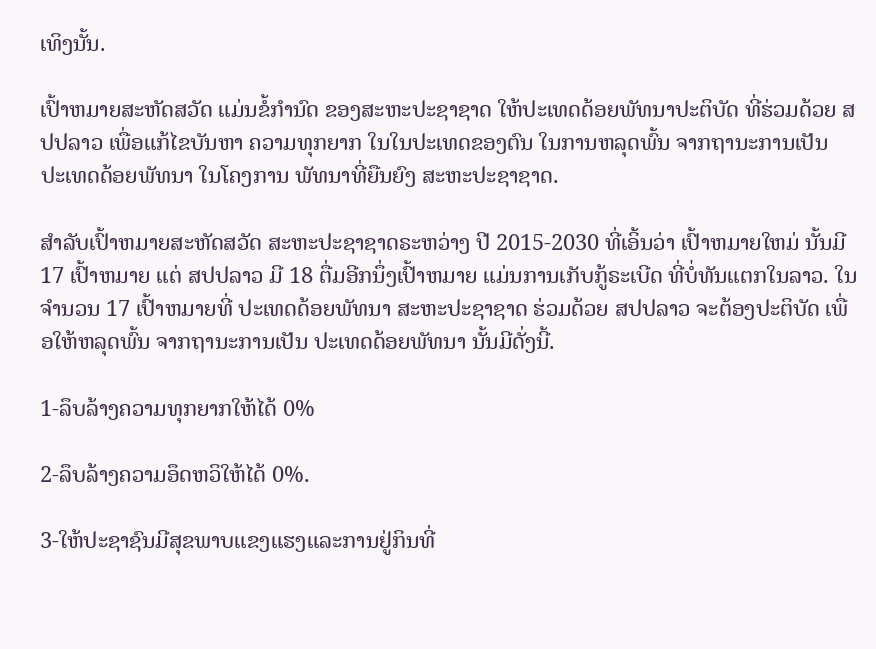ເທິງນັ້ນ.

ເປົ້າຫມາຍສະຫັດສວັດ ແມ່ນຂໍ້ກຳນົດ ຂອງສະຫະປະຊາຊາດ ໃຫ້ປະເທດດ້ອຍພັທນາປະຕິບັດ ທີ່ຮ່ວມດ້ວຍ ສປປລາວ ເພື່ອແກ້ໄຂບັນຫາ ຄວາມທຸກຍາກ ໃນໃນປະເທດຂອງຕົນ ໃນການຫລຸດພົ້ນ ຈາກຖານະການເປັນ ປະເທດດ້ອຍພັທນາ ໃນໂຄງການ ພັທນາທີ່ຍືນຍົງ ສະຫະປະຊາຊາດ.

ສຳລັບເປົ້າຫມາຍສະຫັດສວັດ ສະຫະປະຊາຊາດຣະຫວ່າງ ປີ 2015-2030 ທີ່ເອິ້ນວ່າ ເປົ້າຫມາຍໃຫມ່ ນັ້ນມີ 17 ເປົ້າຫມາຍ ແຕ່ ສປປລາວ ມີ 18 ຕື່ມອີກນຶ່ງເປົ້າຫມາຍ ແມ່ນການເກັບກູ້ຣະເບີດ ທີ່ບໍ່ທັນແຕກໃນລາວ. ໃນຈຳນວນ 17 ເປົ້າຫມາຍທີ່ ປະເທດດ້ອຍພັທນາ ສະຫະປະຊາຊາດ ຮ່ວມດ້ວຍ ສປປລາວ ຈະຕ້ອງປະຕິບັດ ເພື່ອໃຫ້ຫລຸດພົ້ນ ຈາກຖານະການເປັນ ປະເທດດ້ອຍພັທນາ ນັ້ນມີດັ່ງນີ້.

1-ລຶບລ້າງຄວາມທຸກຍາກໃຫ້ໄດ້ 0%

2-ລຶບລ້າງຄວາມອຶດຫວິໃຫ້ໄດ້ 0%.

3-ໃຫ້ປະຊາຊົນມີສຸຂພາບແຂງແຮງແລະການຢູ່ກິນທີ່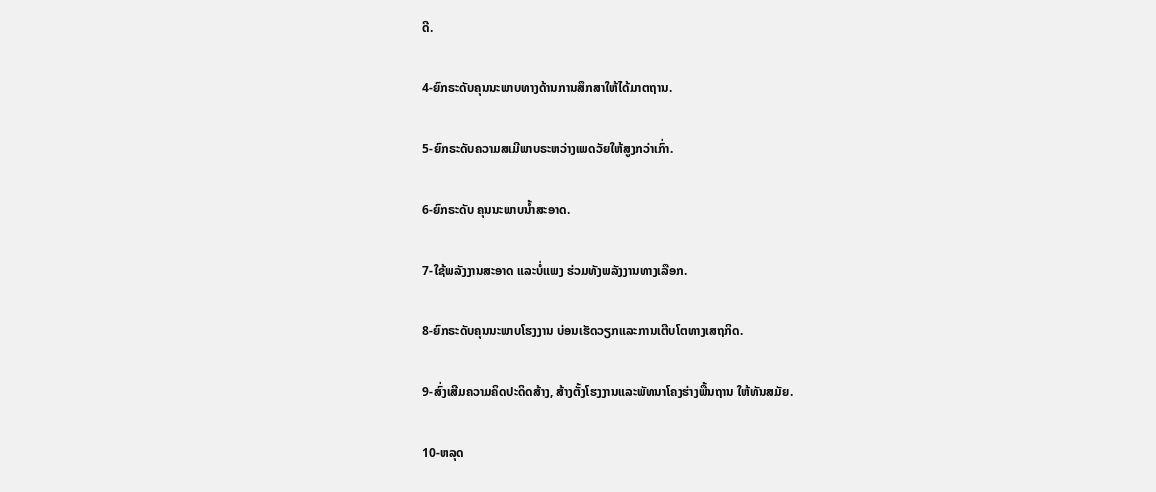ດີ.

4-ຍົກຣະດັບຄຸນນະພາບທາງດ້ານການສຶກສາໃຫ້ໄດ້ມາຕຖານ.

5-ຍົກຣະດັບຄວາມສເມີພາບຣະຫວ່າງເພດວັຍໃຫ້ສູງກວ່າເກົ່າ.

6-ຍົກຣະດັບ ຄຸນນະພາບນ້ຳສະອາດ.

7-ໃຊ້ພລັງງານສະອາດ ແລະບໍ່ແພງ ຮ່ວມທັງພລັງງານທາງເລືອກ.

8-ຍົກຣະດັບຄຸນນະພາບໂຮງງານ ບ່ອນເຮັດວຽກແລະການເຕີບໂຕທາງເສຖກິດ.

9-ສົ່ງເສີມຄວາມຄິດປະດິດສ້າງ, ສ້າງຕັ້ງໂຮງງານແລະພັທນາໂຄງຮ່າງພື້ນຖານ ໃຫ້ທັນສມັຍ.

10-ຫລຸດ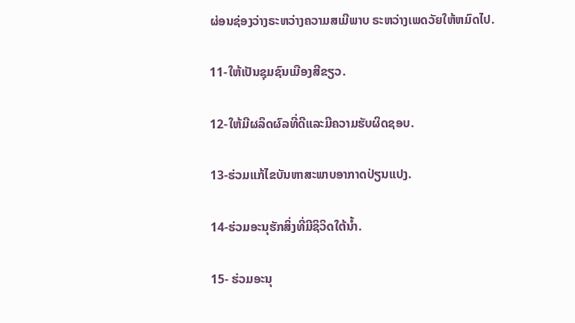ຜ່ອນຊ່ອງວ່າງຣະຫວ່າງຄວາມສເມີພາບ ຣະຫວ່າງເພດວັຍໃຫ້ຫມົດໄປ.

11-ໃຫ້ເປັນຊຸມຊົນເມືອງສີຂຽວ.

12-ໃຫ້ມີຜລິດຜົລທີ່ດີແລະມີຄວາມຮັບຜິດຊອບ.

13-ຮ່ວມແກ້ໄຂບັນຫາສະພາບອາກາດປ່ຽນແປງ.

14-ຮ່ວມອະນຸຮັກສິ່ງທີ່ມີຊິວິດໃຕ້ນ້ຳ.

15- ຮ່ວມອະນຸ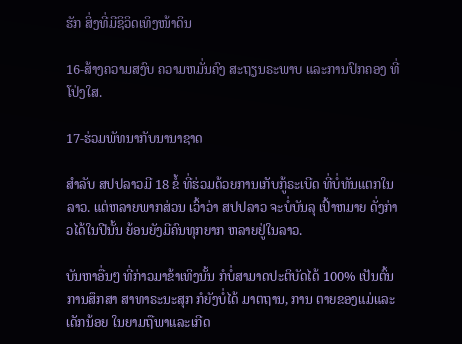ຮັກ ສິ່ງທີ່ມີຊິວິດເທິງໜ້າດິນ

16-ສ້າງຄວາມສງົບ ຄວາມຫມັ່ນຄົງ ສະຖຽນຣະພາບ ແລະການປົກຄອງ ທີ່ໂປ່ງໃສ.

17-ຮ່ວມພັທນາກັບນານາຊາດ

ສຳລັບ ສປປລາວມີ 18 ຂໍ້ ທີ່ຮ່ວມດ້ວຍການເກັບກູ້ຣະເບີດ ທີ່ບໍ່ທັນແຕກໃນລາວ. ແຕ່ຫລາຍພາກສ່ວນ ເວົ້າວ່າ ສປປລາວ ຈະບໍ່ບັນລຸ ເປົ້າຫມາຍ ດັ່ງກ່າວໄດ້ໃນປີນັ້ນ ຍ້ອນຍັງມີຄົນທຸກຍາກ ຫລາຍຢູ່ໃນລາວ.

ບັນຫາອື່ນໆ ທີ່ກ່າວມາຂ້າເທິງນັ້ນ ກໍບໍ່ສາມາດປະຕິບັດໄດ້ 100% ເປັນຕົ້ນການສຶກສາ ສາທາຣະນະສຸກ ກໍຍັງບໍ່ໄດ້ ມາຕຖານ, ການ ຕາຍຂອງແມ່ແລະເດັກນ້ອຍ ໃນຍາມຖືພາແລະເກີດ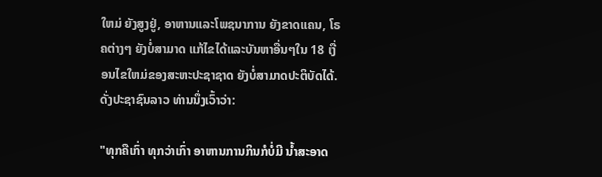ໃຫມ່ ຍັງສູງຢູ່, ອາຫານແລະໂພຊນາການ ຍັງຂາດແຄນ, ໂຣຄຕ່າງໆ ຍັງບໍ່ສາມາດ ແກ້ໄຂໄດ້ແລະບັນຫາອື່ນໆໃນ 18 ເງື່ອນໄຂໃຫມ່ຂອງສະຫະປະຊາຊາດ ຍັງບໍ່ສາມາດປະຕິບັດໄດ້. ດັ່ງປະຊາຊົນລາວ ທ່ານນຶ່ງເວົ້າວ່າ:

"ທຸກຄືເກົ່າ ທຸກວ່າເກົ່າ ອາຫານການກິນກໍບໍ່ມີ ນ້ຳສະອາດ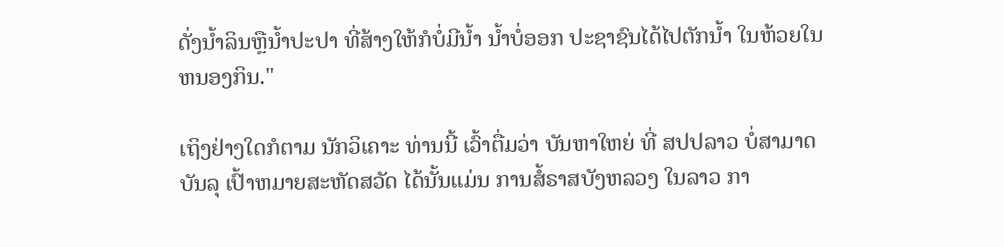ດັ່ງນ້ຳລິນຫຼືນ້ຳປະປາ ທີ່ສ້າງໃຫ້ກໍບໍ່ມີນ້ຳ ນ້ຳບໍ່ອອກ ປະຊາຊົນໄດ້ໄປຕັກນ້ຳ ໃນຫ້ວຍໃນຫນອງກິນ."

ເຖິງຢ່າງໃດກໍຕາມ ນັກວິເຄາະ ທ່ານນີ້ ເວົ້າຕື່ມວ່າ ບັນຫາໃຫຍ່ ທີ່ ສປປລາວ ບໍ່ສາມາດບັນລຸ ເປົ້າຫມາຍສະຫັດສວັດ ໄດ້ນັ້ນແມ່ນ ການສໍ້ຣາສບັງຫລວງ ໃນລາວ ກາ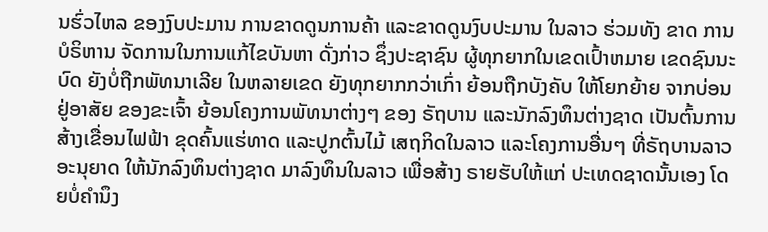ນຮົ່ວໄຫລ ຂອງງົບປະມານ ການຂາດດູນການຄ້າ ແລະຂາດດູນງົບປະມານ ໃນລາວ ຮ່ວມທັງ ຂາດ ການບໍຣິຫານ ຈັດການໃນການແກ້ໄຂບັນຫາ ດັ່ງກ່າວ ຊຶ່ງປະຊາຊົນ ຜູ້ທຸກຍາກໃນເຂດເປົ້າຫມາຍ ເຂດຊົນນະບົດ ຍັງບໍ່ຖືກພັທນາເລີຍ ໃນຫລາຍເຂດ ຍັງທຸກຍາກກວ່າເກົ່າ ຍ້ອນຖືກບັງຄັບ ໃຫ້ໂຍກຍ້າຍ ຈາກບ່ອນຢູ່ອາສັຍ ຂອງຂະເຈົ້າ ຍ້ອນໂຄງການພັທນາຕ່າງໆ ຂອງ ຣັຖບານ ແລະນັກລົງທຶນຕ່າງຊາດ ເປັນຕົ້ນການສ້າງເຂື່ອນໄຟຟ້າ ຂຸດຄົ້ນແຮ່ທາດ ແລະປູກຕົ້ນໄມ້ ເສຖກິດໃນລາວ ແລະໂຄງການອື່ນໆ ທີ່ຣັຖບານລາວ ອະນຸຍາດ ໃຫ້ນັກລົງທຶນຕ່າງຊາດ ມາລົງທຶນໃນລາວ ເພື່ອສ້າງ ຣາຍຮັບໃຫ້ແກ່ ປະເທດຊາດນັ້ນເອງ ໂດຍບໍ່ຄຳນຶງ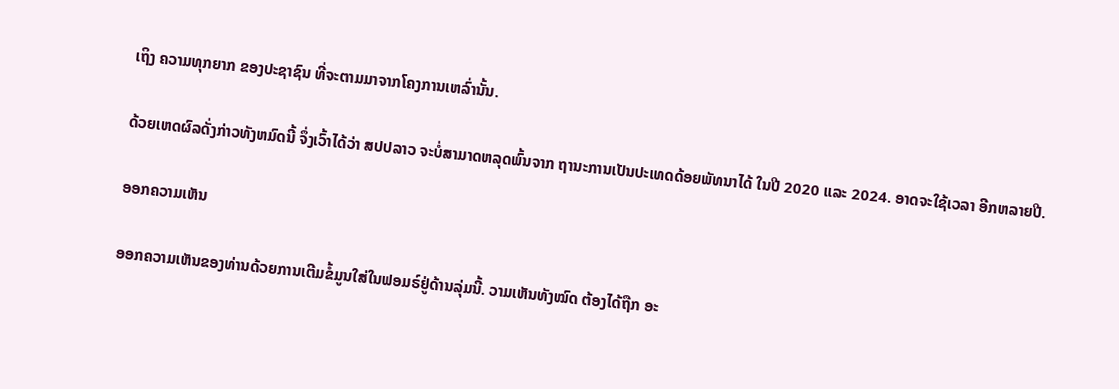ເຖິງ ຄວາມທຸກຍາກ ຂອງປະຊາຊົນ ທີ່ຈະຕາມມາຈາກໂຄງການເຫລົ່ານັ້ນ.

ດ້ວຍເຫດຜົລດັ່ງກ່າວທັງຫມົດນີ້ ຈຶ່ງເວົ້າໄດ້ວ່າ ສປປລາວ ຈະບໍ່ສາມາດຫລຸດພົ້ນຈາກ ຖານະການເປັນປະເທດດ້ອຍພັທນາໄດ້ ໃນປີ 2020 ແລະ 2024. ອາດຈະໃຊ້ເວລາ ອີກຫລາຍປີ.

ອອກຄວາມເຫັນ

ອອກຄວາມເຫັນຂອງທ່ານດ້ວຍການເຕີມຂໍ້ມູນໃສ່ໃນຟອມຣ໌ຢູ່ດ້ານລຸ່ມນີ້. ວາມເຫັນທັງໝົດ ຕ້ອງໄດ້ຖືກ ອະ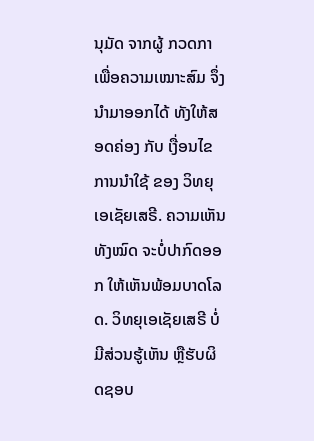ນຸມັດ ຈາກຜູ້ ກວດກາ ເພື່ອຄວາມເໝາະສົມ ຈຶ່ງນໍາມາອອກໄດ້ ທັງໃຫ້ສອດຄ່ອງ ກັບ ເງື່ອນໄຂ ການນຳໃຊ້ ຂອງ ວິທຍຸເອເຊັຍເສຣີ. ຄວາມເຫັນທັງໝົດ ຈະບໍ່ປາກົດອອກ ໃຫ້ເຫັນພ້ອມບາດໂລດ. ວິທຍຸເອເຊັຍເສຣີ ບໍ່ມີສ່ວນຮູ້ເຫັນ ຫຼືຮັບຜິດຊອບ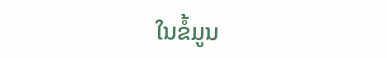ໃນຂໍ້ມູນ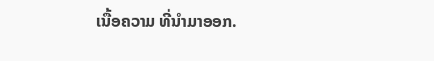ເນື້ອຄວາມ ທີ່ນໍາມາອອກ.